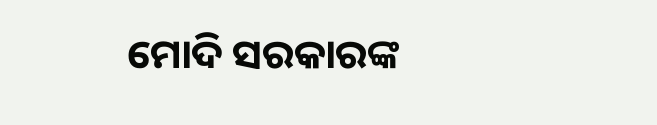ମୋଦି ସରକାରଙ୍କ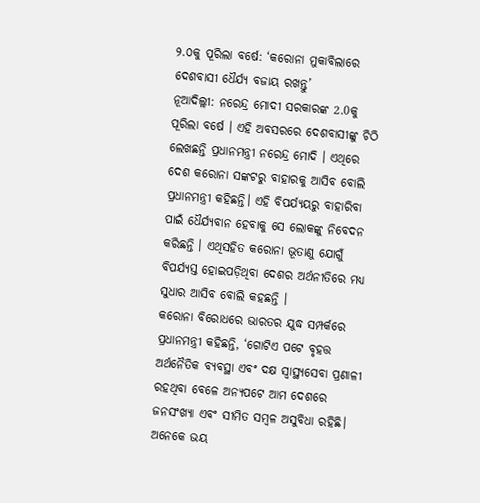୨.୦କୁ ପୂରିଲା ବର୍ଷେ: ‘କରୋନା ମୁକାବିଲାରେ ଦେଶବାସୀ ଧୈର୍ଯ୍ୟ ବଜାୟ ରଖନ୍ତୁ’
ନୂଆଦିଲ୍ଲୀ: ନରେନ୍ଦ୍ର ମୋଦୀ ସରକାରଙ୍କ 2.0କୁ ପୂରିଲା ବର୍ଷେ । ଏହି ଅବସରରେ ଦେଶବାସୀଙ୍କୁ ଚିଠି ଲେଖଛନ୍ତି ପ୍ରଧାନମନ୍ତ୍ରୀ ନରେନ୍ଦ୍ର ମୋଦି । ଏଥିରେ ଦେଶ କରୋନା ସଙ୍କଟରୁ ବାହାରକୁ ଆସିବ ବୋଲି ପ୍ରଧାନମନ୍ତ୍ରୀ କହିଛନ୍ତି। ଏହି ବିପର୍ଯ୍ୟୟରୁ ବାହାରିବା ପାଇଁ ଧୈର୍ଯ୍ୟବାନ ହେବାକୁ ସେ ଲୋକଙ୍କୁ ନିବେଦନ କରିଛନ୍ତି । ଏଥିସହିତ କରୋନା ଭୂତାଣୁ ଯୋଗୁଁ ବିପର୍ଯ୍ୟସ୍ତ ହୋଇପଡ଼ିଥିବା ଦେଶର ଅର୍ଥନୀତିରେ ମଧ୍ୟ ସୁଧାର ଆସିବ ବୋଲି କହଛନ୍ତି ।
କରୋନା ବିରୋଧରେ ଭାରତର ଯୁଦ୍ଧ ସମ୍ପର୍କରେ ପ୍ରଧାନମନ୍ତ୍ରୀ କହିଛନ୍ତି, ‘ଗୋଟିଏ ପଟେ ବୃହତ୍ତ ଅର୍ଥନୈତିକ ବ୍ୟବସ୍ଥା ଏବଂ ଦକ୍ଷ ସ୍ୱାସ୍ଥ୍ୟସେବା ପ୍ରଣାଳୀ ରହଥିବା ବେଳେ ଅନ୍ୟପଟେ ଆମ ଦେଶରେ ଜନସଂଖ୍ୟା ଏବଂ ସୀମିତ ସମ୍ବଳ ଅସୁବିଧା ରହିଛି। ଅନେକେ ଭୟ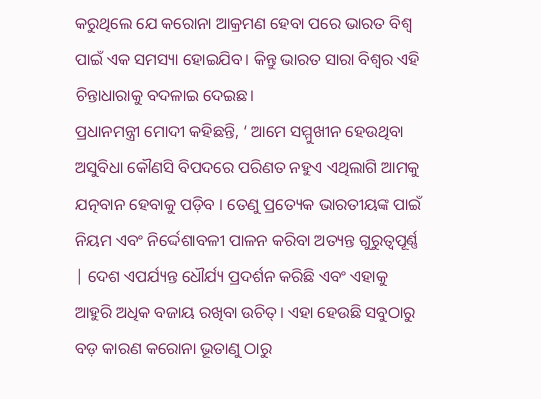କରୁଥିଲେ ଯେ କରୋନା ଆକ୍ରମଣ ହେବା ପରେ ଭାରତ ବିଶ୍ୱ ପାଇଁ ଏକ ସମସ୍ୟା ହୋଇଯିବ। କିନ୍ତୁ ଭାରତ ସାରା ବିଶ୍ୱର ଏହି ଚିନ୍ତାଧାରାକୁ ବଦଳାଇ ଦେଇଛ।
ପ୍ରଧାନମନ୍ତ୍ରୀ ମୋଦୀ କହିଛନ୍ତି, ‘ ଆମେ ସମ୍ମୁଖୀନ ହେଉଥିବା ଅସୁବିଧା କୌଣସି ବିପଦରେ ପରିଣତ ନହୁଏ ଏଥିଲାଗି ଆମକୁ ଯତ୍ନବାନ ହେବାକୁ ପଡ଼ିବ । ତେଣୁ ପ୍ରତ୍ୟେକ ଭାରତୀୟଙ୍କ ପାଇଁ ନିୟମ ଏବଂ ନିର୍ଦ୍ଦେଶାବଳୀ ପାଳନ କରିବା ଅତ୍ୟନ୍ତ ଗୁରୁତ୍ୱପୂର୍ଣ୍ଣ | ଦେଶ ଏପର୍ଯ୍ୟନ୍ତ ଧୌର୍ଯ୍ୟ ପ୍ରଦର୍ଶନ କରିଛି ଏବଂ ଏହାକୁ ଆହୁରି ଅଧିକ ବଜାୟ ରଖିବା ଉଚିତ୍। ଏହା ହେଉଛି ସବୁଠାରୁ ବଡ଼ କାରଣ କରୋନା ଭୂତାଣୁ ଠାରୁ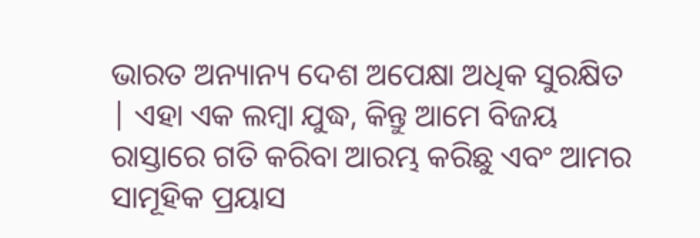ଭାରତ ଅନ୍ୟାନ୍ୟ ଦେଶ ଅପେକ୍ଷା ଅଧିକ ସୁରକ୍ଷିତ | ଏହା ଏକ ଲମ୍ବା ଯୁଦ୍ଧ, କିନ୍ତୁ ଆମେ ବିଜୟ ରାସ୍ତାରେ ଗତି କରିବା ଆରମ୍ଭ କରିଛୁ ଏବଂ ଆମର ସାମୂହିକ ପ୍ରୟାସ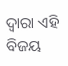ଦ୍ୱାରା ଏହି ବିଜୟ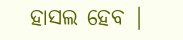ହାସଲ ହେବ |